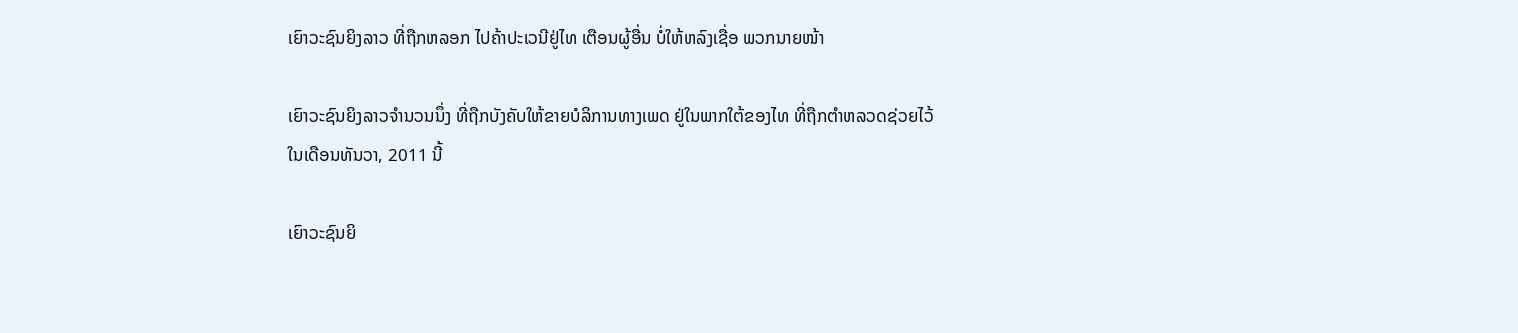ເຍົາວະຊົນຍິງລາວ ທີ່ຖືກຫລອກ ໄປຄ້າປະເວນີຢູ່ໄທ ເຕືອນຜູ້ອື່ນ ບໍ່ໃຫ້ຫລົງເຊື່ອ ພວກນາຍໜ້າ

ເຍົາວະຊົນຍິງລາວຈໍານວນນຶ່ງ ທີ່ຖືກບັງຄັບໃຫ້ຂາຍບໍລິການທາງເພດ ຢູ່ໃນພາກໃຕ້ຂອງໄທ ທີ່ຖືກຕໍາຫລວດຊ່ວຍໄວ້
ໃນເດືອນທັນວາ, 2011 ນີ້

ເຍົາວະຊົນຍິ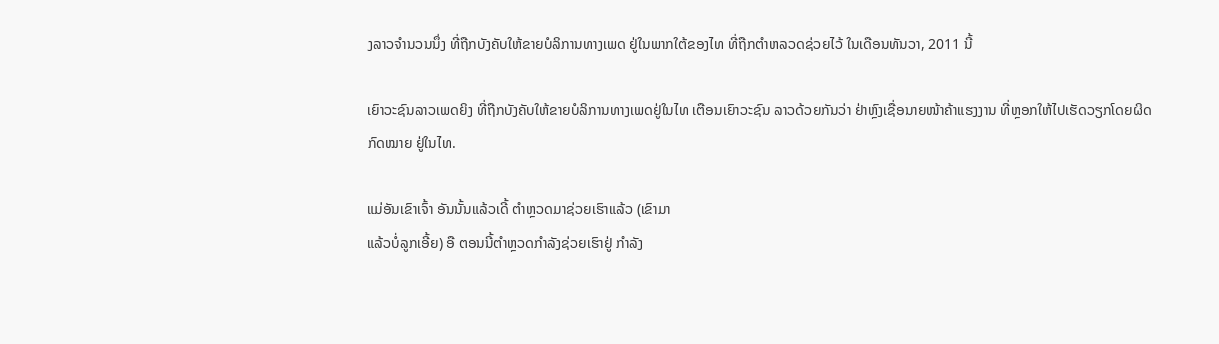ງລາວຈໍານວນນຶ່ງ ທີ່ຖືກບັງຄັບໃຫ້ຂາຍບໍລິການທາງເພດ ຢູ່ໃນພາກໃຕ້ຂອງໄທ ທີ່ຖືກຕໍາຫລວດຊ່ວຍໄວ້ ໃນເດືອນທັນວາ, 2011 ນີ້

ເຍົາວະຊົນລາວເພດຍິງ ທີ່ຖືກບັງຄັບໃຫ້ຂາຍບໍລິການທາງເພດຢູ່ໃນໄທ ເຕືອນເຍົາວະຊົນ ລາວດ້ວຍກັນວ່າ ຢ່າຫຼົງເຊື່ອນາຍໜ້າຄ້າແຮງງານ ທີ່ຫຼອກໃຫ້ໄປເຮັດວຽກໂດຍຜິດກົດໝາຍ ຢູ່ໃນໄທ.

ແມ່ອັນເຂົາເຈົ້າ ອັນນັ້ນແລ້ວເດີ້ ຕໍາຫຼວດມາຊ່ວຍເຮົາແລ້ວ (ເຂົາມາ
ແລ້ວບໍ່ລູກເອີ້ຍ) ອື ຕອນນີ້ຕໍາຫຼວດກໍາລັງຊ່ວຍເຮົາຢູ່ ກໍາລັງ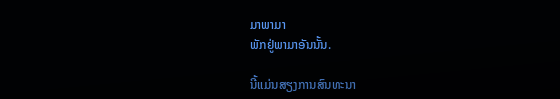ມາພາມາ
ພັກຢູ່ພາມາອັນນັ້ນ.

ນີ້ແມ່ນສຽງການສົນທະນາ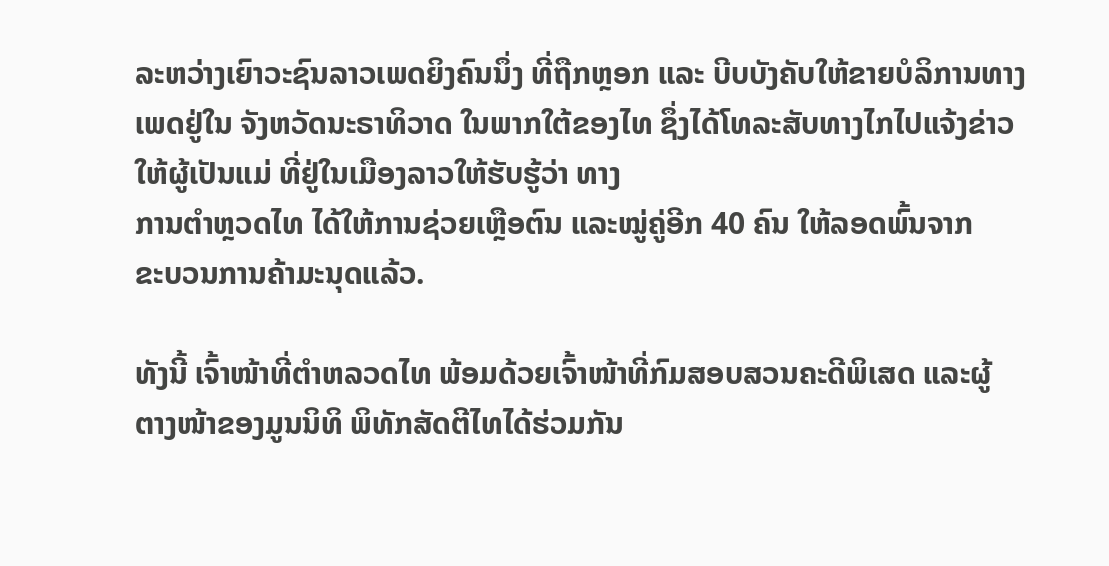ລະຫວ່າງເຍົາວະຊົນລາວເພດຍິງຄົນນຶ່ງ ທີ່ຖືກຫຼອກ ແລະ ບີບບັງຄັບໃຫ້ຂາຍບໍລິການທາງເພດຢູ່ໃນ ຈັງຫວັດນະຣາທິວາດ ໃນພາກໃຕ້ຂອງໄທ ຊຶ່ງໄດ້ໂທລະສັບທາງໄກໄປແຈ້ງຂ່າວໃຫ້ຜູ້ເປັນແມ່ ທີ່ຢູ່ໃນເມືອງລາວໃຫ້ຮັບຮູ້ວ່າ ທາງ
ການຕໍາຫຼວດໄທ ໄດ້ໃຫ້ການຊ່ວຍເຫຼືອຕົນ ແລະໝູ່ຄູ່ອີກ 40 ຄົນ ໃຫ້ລອດພົ້ນຈາກ
ຂະບວນການຄ້າມະນຸດແລ້ວ.

ທັງນີ້ ເຈົ້າໜ້າທີ່ຕໍາຫລວດໄທ ພ້ອມດ້ວຍເຈົ້າໜ້າທີ່ກົມສອບສວນຄະດີພິເສດ ແລະຜູ້
ຕາງໜ້າຂອງມູນນິທິ ພິທັກສັດຕີໄທໄດ້ຮ່ວມກັນ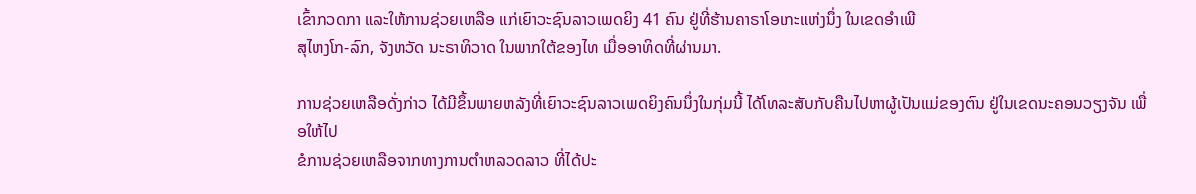ເຂົ້າກວດກາ ແລະໃຫ້ການຊ່ວຍເຫລືອ ແກ່ເຍົາວະຊົນລາວເພດຍິງ 41 ຄົນ ຢູ່ທີ່ຮ້ານຄາຣາໂອເກະແຫ່ງນຶ່ງ ໃນເຂດອໍາເພີ
ສຸໄຫງໂກ-ລົກ, ຈັງຫວັດ ນະຣາທິວາດ ໃນພາກໃຕ້ຂອງໄທ ເມື່ອອາທິດທີ່ຜ່ານມາ.

ການຊ່ວຍເຫລືອດັ່ງກ່າວ ໄດ້ມີຂຶ້ນພາຍຫລັງທີ່ເຍົາວະຊົນລາວເພດຍິງຄົນນຶ່ງໃນກຸ່ມນີ້ ໄດ້ໂທລະສັບກັບຄືນໄປຫາຜູ້ເປັນແມ່ຂອງຕົນ ຢູ່ໃນເຂດນະຄອນວຽງຈັນ ເພື່ອໃຫ້ໄປ
ຂໍການຊ່ວຍເຫລືອຈາກທາງການຕໍາຫລວດລາວ ທີ່ໄດ້ປະ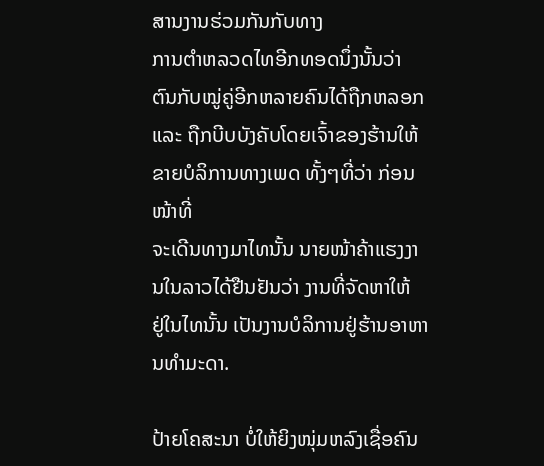ສານງານຮ່ວມກັນກັບທາງ
ການຕໍາຫລວດໄທອີກທອດນຶ່ງນັ້ນວ່າ ຕົນກັບໝູ່ຄູ່ອີກຫລາຍຄົນໄດ້ຖືກຫລອກ ແລະ ຖືກບີບບັງຄັບໂດຍເຈົ້າຂອງຮ້ານໃຫ້ຂາຍບໍລິການທາງເພດ ທັ້ງໆທີ່ວ່າ ກ່ອນໜ້າທີ່
ຈະເດີນທາງມາໄທນັ້ນ ນາຍໜ້າຄ້າແຮງງານໃນລາວໄດ້ຢືນຢັນວ່າ ງານທີ່ຈັດຫາໃຫ້
ຢູ່ໃນໄທນັ້ນ ເປັນງານບໍລິການຢູ່ຮ້ານອາຫານທໍາມະດາ.

ປ້າຍໂຄສະນາ ບໍ່ໃຫ້ຍິງໜຸ່ມຫລົງເຊື່ອຄົນ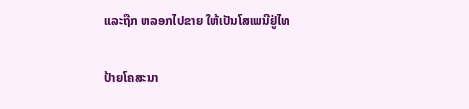ແລະຖືກ ຫລອກໄປຂາຍ ໃຫ້ເປັນໂສເພນີຢູ່ໄທ

ປ້າຍໂຄສະນາ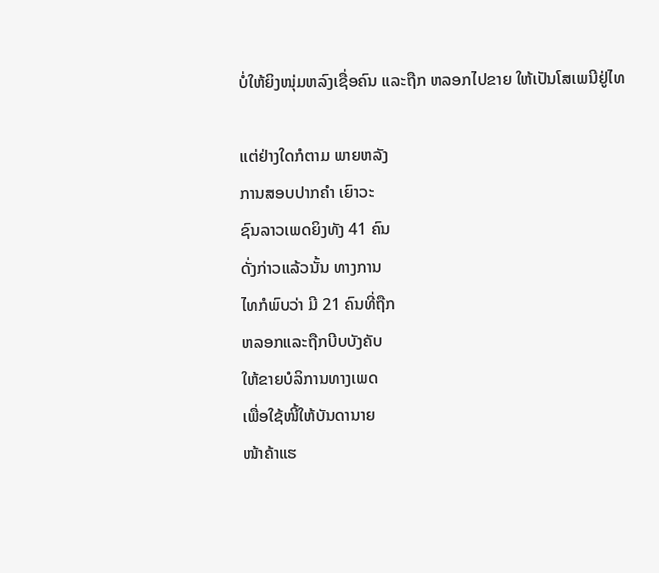ບໍ່ໃຫ້ຍິງໜຸ່ມຫລົງເຊື່ອຄົນ ແລະຖືກ ຫລອກໄປຂາຍ ໃຫ້ເປັນໂສເພນີຢູ່ໄທ

ແຕ່ຢ່າງໃດກໍຕາມ ພາຍຫລັງ
ການສອບປາກຄໍາ ເຍົາວະ
ຊົນລາວເພດຍິງທັງ 41 ຄົນ
ດັ່ງກ່າວແລ້ວນັ້ນ ທາງການ
ໄທກໍພົບວ່າ ມີ 21 ຄົນທີ່ຖືກ
ຫລອກແລະຖືກບີບບັງຄັບ
ໃຫ້ຂາຍບໍລິການທາງເພດ
ເພື່ອໃຊ້ໜີ້ໃຫ້ບັນດານາຍ
ໜ້າຄ້າແຮ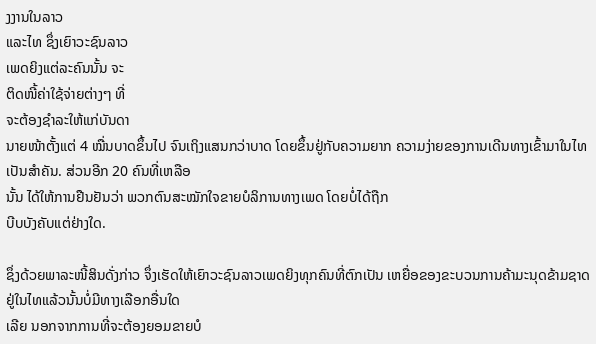ງງານໃນລາວ
ແລະໄທ ຊຶ່ງເຍົາວະຊົນລາວ
ເພດຍິງແຕ່ລະຄົນນັ້ນ ຈະ
ຕິດໜີ້ຄ່າໃຊ້ຈ່າຍຕ່າງໆ ທີ່
ຈະຕ້ອງຊໍາລະໃຫ້ແກ່ບັນດາ
ນາຍໜ້າຕັ້ງແຕ່ 4 ໝື່ນບາດຂຶ້ນໄປ ຈົນເຖິງແສນກວ່າບາດ ໂດຍຂຶ້ນຢູ່ກັບຄວາມຍາກ ຄວາມງ່າຍຂອງການເດີນທາງເຂົ້າມາໃນໄທເປັນສໍາຄັນ. ສ່ວນອີກ 20 ຄົນທີ່ເຫລືອ
ນັ້ນ ໄດ້ໃຫ້ການຢືນຢັນວ່າ ພວກຕົນສະໝັກໃຈຂາຍບໍລິການທາງເພດ ໂດຍບໍ່ໄດ້ຖືກ
ບີບບັງຄັບແຕ່ຢ່າງໃດ.

ຊຶ່ງດ້ວຍພາລະໜີ້ສິນດັ່ງກ່າວ ຈຶ່ງເຮັດໃຫ້ເຍົາວະຊົນລາວເພດຍິງທຸກຄົນທີ່ຕົກເປັນ ເຫຍື່ອຂອງຂະບວນການຄ້າມະນຸດຂ້າມຊາດຢູ່ໃນໄທແລ້ວນັ້ນບໍ່ມີທາງເລືອກອື່ນໃດ
ເລີຍ ນອກຈາກການທີ່ຈະຕ້ອງຍອມຂາຍບໍ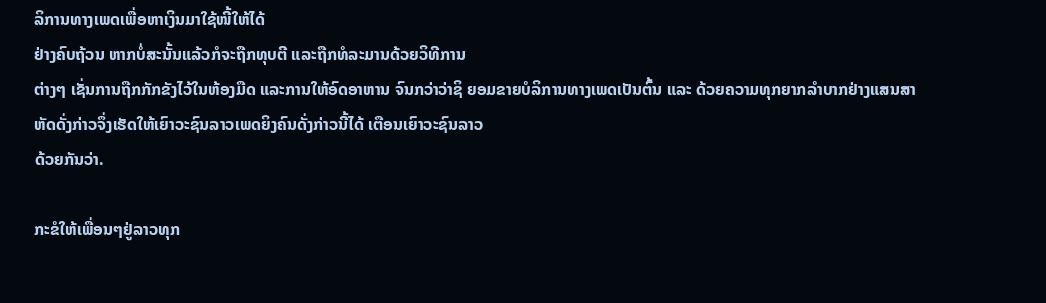ລິການທາງເພດເພື່ອຫາເງິນມາໃຊ້ໜີ້ໃຫ້ໄດ້
ຢ່າງຄົບຖ້ວນ ຫາກບໍ່ສະນັ້ນແລ້ວກໍຈະຖືກທຸບຕີ ແລະຖືກທໍລະມານດ້ວຍວິທີການ
ຕ່າງໆ ເຊັ່ນການຖືກກັກຂັງໄວ້ໃນຫ້ອງມືດ ແລະການໃຫ້ອົດອາຫານ ຈົນກວ່າວ່າຊິ ຍອມຂາຍບໍລິການທາງເພດເປັນຕົ້ນ ແລະ ດ້ວຍຄວາມທຸກຍາກລໍາບາກຢ່າງແສນສາ
ຫັດດັ່ງກ່າວຈຶ່ງເຮັດໃຫ້ເຍົາວະຊົນລາວເພດຍິງຄົນດັ່ງກ່າວນີ້ໄດ້ ເຕືອນເຍົາວະຊົນລາວ
ດ້ວຍກັນວ່າ.

ກະຂໍໃຫ້ເພື່ອນໆຢູ່ລາວທຸກ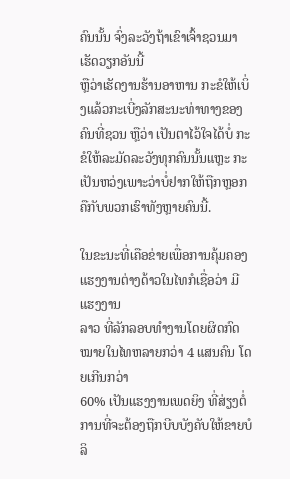ຄົນນັ້ນ ຈົ່ງລະວັງຖ້າເຂົາເຈົ້າຊວນມາເຮັດວຽກອັນນີ້
ຫຼືວ່າເຮັດງານຮ້ານອາຫານ ກະຂໍໃຫ້ເບິ່ງແລ້ວກະເບີ່ງລັກສະນະທ່າທາງຂອງ
ຄົນທີ່ຊວນ ຫຼືວ່າ ເປັນຕາໄວ້ໃຈໄດ້ບໍ່ ກະຂໍໃຫ້ລະມັດລະວັງທຸກຄົນນັ້ນແຫຼະ ກະເປັນຫວ່ງເພາະວ່າບໍ່ຢາກໃຫ້ຖືກຫຼອກ ຄືກັບພວກເຮົາທັງຫຼາຍຄົນນີ້.

ໃນຂະນະທີ່ເຄືອຂ່າຍເພື່ອການຄຸ້ມຄອງແຮງງານຕ່າງດ້າວໃນໄທກໍເຊື່ອວ່າ ມີແຮງງານ
ລາວ ທີ່ລັກລອບທໍາງານໂດຍຜິດກົດໝາຍໃນໄທຫລາຍກວ່າ 4 ແສນຄົນ ໂດຍເກີນກວ່າ
60% ເປັນແຮງງານເພດຍິງ ທີ່ສ່ຽງຕໍ່ການທີ່ຈະຕ້ອງຖືກບີບບັງຄັບໃຫ້ຂາຍບໍລິ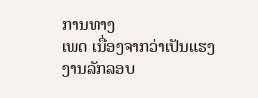ການທາງ
ເພດ ເນື່ອງຈາກວ່າເປັນແຮງງານລັກລອບ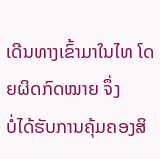ເດີນທາງເຂົ້າມາໃນໄທ ໂດຍຜິດກົດໝາຍ ຈຶ່ງ
ບໍ່ໄດ້ຮັບການຄຸ້ມຄອງສິ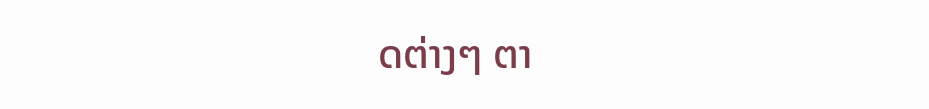ດຕ່າງໆ ຕາ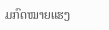ມກົດໝາຍແຮງ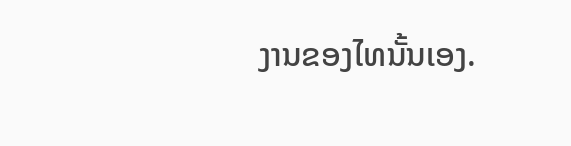ງານຂອງໄທນັ້ນເອງ.